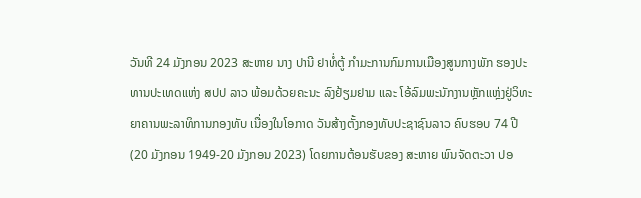ວັນທີ 24 ມັງກອນ 2023 ສະຫາຍ ນາງ ປານີ ຢາທໍ່ຕູ້ ກຳມະການກົມການເມືອງສູນກາງພັກ ຮອງປະທານປະເທດແຫ່ງ ສປປ ລາວ ພ້ອມດ້ວຍຄະນະ ລົງຢ້ຽມຢາມ ແລະ ໂອ້ລົມພະນັກງານຫຼັກແຫຼ່ງຢູ່ວິທະຍາຄານພະລາທິການກອງທັບ ເນື່ອງໃນໂອກາດ ວັນສ້າງຕັ້ງກອງທັບປະຊາຊົນລາວ ຄົບຮອບ 74 ປີ (20 ມັງກອນ 1949-20 ມັງກອນ 2023) ໂດຍການຕ້ອນຮັບຂອງ ສະຫາຍ ພົນຈັດຕະວາ ປອ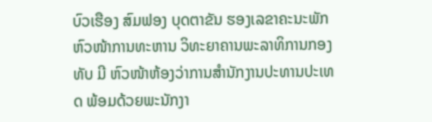ບົວເຮືອງ ສົມຟອງ ບຸດຕາຂັນ ຮອງເລຂາຄະນະພັກ ຫົວໜ້າການທະຫານ ວິທະຍາຄານພະລາທິການກອງທັບ ມີ ຫົວໜ້າຫ້ອງວ່າການສຳນັກງານປະທານປະເທດ ພ້ອມດ້ວຍພະນັກງາ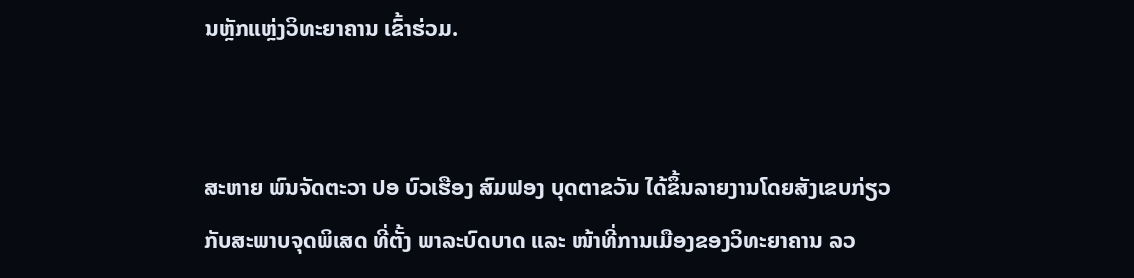ນຫຼັກແຫຼ່ງວິທະຍາຄານ ເຂົ້າຮ່ວມ.


ສະຫາຍ ພົນຈັດຕະວາ ປອ ບົວເຮືອງ ສົມຟອງ ບຸດຕາຂວັນ ໄດ້ຂຶ້ນລາຍງານໂດຍສັງເຂບກ່ຽວກັບສະພາບຈຸດພິເສດ ທີ່ຕັ້ງ ພາລະບົດບາດ ແລະ ໜ້າທີ່ການເມືອງຂອງວິທະຍາຄານ ລວ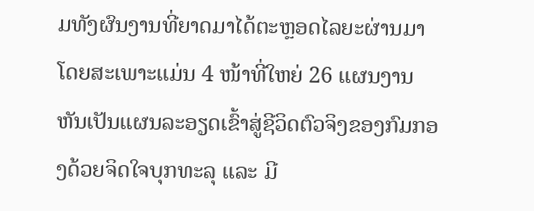ມທັງຜົນງານທີ່ຍາດມາໄດ້ຕະຫຼອດໄລຍະຜ່ານມາ ໂດຍສະເພາະແມ່ນ 4 ໜ້າທີ່ໃຫຍ່ 26 ແຜນງານ ຫັນເປັນແຜນລະອຽດເຂົ້າສູ່ຊີວິດຕົວຈິງຂອງກົມກອງດ້ວຍຈິດໃຈບຸກທະລຸ ແລະ ມີ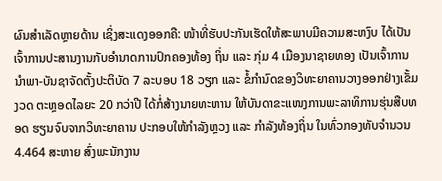ຜົນສຳເລັດຫຼາຍດ້ານ ເຊິ່ງສະແດງອອກຄື: ໜ້າທີ່ຮັບປະກັນເຮັດໃຫ້ສະພາບມີຄວາມສະຫງົບ ໄດ້ເປັນເຈົ້າການປະສານງານກັບອຳນາດການປົກຄອງທ້ອງ ຖິ່ນ ແລະ ກຸ່ມ 4 ເມືອງນາຊາຍທອງ ເປັນເຈົ້າການນຳພາ-ບັນຊາຈັດຕັ້ງປະຕິບັດ 7 ລະບອບ 18 ວຽກ ແລະ ຂໍ້ກຳນົດຂອງວິທະຍາຄານວາງອອກຢ່າງເຂັ້ມງວດ ຕະຫຼອດໄລຍະ 20 ກວ່າປີ ໄດ້ກໍ່ສ້າງນາຍທະຫານ ໃຫ້ບັນດາຂະແໜງການພະລາທິການຮຸ່ນສືບທອດ ຮຽນຈົບຈາກວິທະຍາຄານ ປະກອບໃຫ້ກຳລັງຫຼວງ ແລະ ກຳລັງທ້ອງຖິ່ນ ໃນທົ່ວກອງທັບຈຳນວນ 4.464 ສະຫາຍ ສົ່ງພະນັກງານ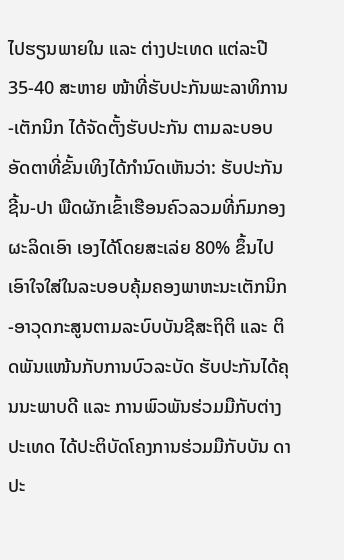ໄປຮຽນພາຍໃນ ແລະ ຕ່າງປະເທດ ແຕ່ລະປີ 35-40 ສະຫາຍ ໜ້າທີ່ຮັບປະກັນພະລາທິການ-ເຕັກນິກ ໄດ້ຈັດຕັ້ງຮັບປະກັນ ຕາມລະບອບອັດຕາທີ່ຂັ້ນເທິງໄດ້ກຳນົດເຫັນວ່າ: ຮັບປະກັນ ຊີ້ນ-ປາ ພືດຜັກເຂົ້າເຮືອນຄົວລວມທີ່ກົມກອງຜະລິດເອົາ ເອງໄດ້ໂດຍສະເລ່ຍ 80% ຂຶ້ນໄປ ເອົາໃຈໃສ່ໃນລະບອບຄຸ້ມຄອງພາຫະນະເຕັກນິກ-ອາວຸດກະສູນຕາມລະບົບບັນຊີສະຖິຕິ ແລະ ຕິດພັນແໜ້ນກັບການບົວລະບັດ ຮັບປະກັນໄດ້ຄຸນນະພາບດີ ແລະ ການພົວພັນຮ່ວມມືກັບຕ່າງປະເທດ ໄດ້ປະຕິບັດໂຄງການຮ່ວມມືກັບບັນ ດາປະ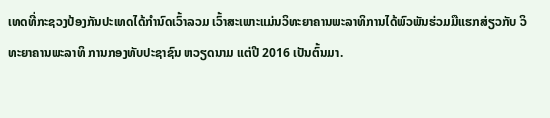ເທດທີ່ກະຊວງປ້ອງກັນປະເທດໄດ້ກຳນົດເວົ້າລວມ ເວົ້າສະເພາະແມ່ນວິທະຍາຄານພະລາທິການໄດ້ພົວພັນຮ່ວມມືແຮກສ່ຽວກັບ ວິ ທະຍາຄານພະລາທິ ການກອງທັບປະຊາຊົນ ຫວຽດນາມ ແຕ່ປີ 2016 ເປັນຕົ້ນມາ.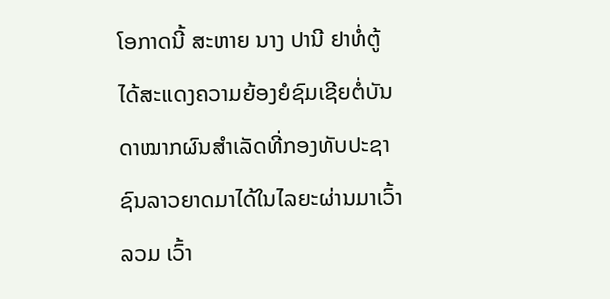ໂອກາດນີ້ ສະຫາຍ ນາງ ປານີ ຢາທໍ່ຕູ້ ໄດ້ສະແດງຄວາມຍ້ອງຍໍຊົມເຊີຍຕໍ່ບັນດາໝາກຜົນສຳເລັດທີ່ກອງທັບປະຊາຊົນລາວຍາດມາໄດ້ໃນໄລຍະຜ່ານມາເວົ້າລວມ ເວົ້າ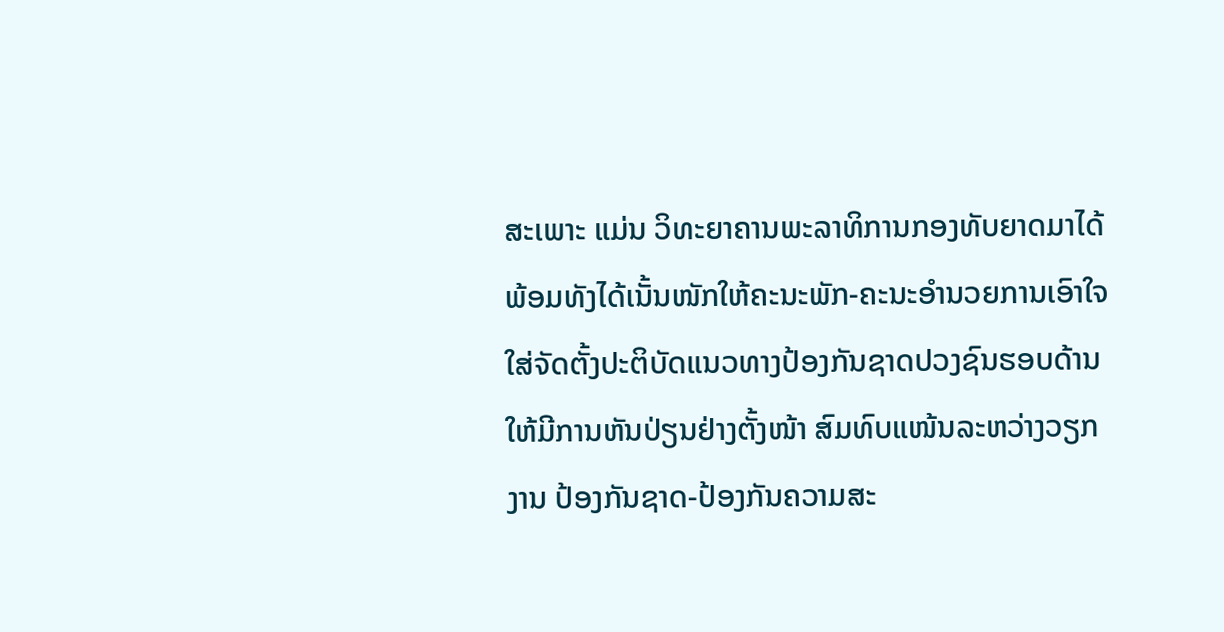ສະເພາະ ແມ່ນ ວິທະຍາຄານພະລາທິການກອງທັບຍາດມາໄດ້ ພ້ອມທັງໄດ້ເນັ້ນໜັກໃຫ້ຄະນະພັກ-ຄະນະອຳນວຍການເອົາໃຈໃສ່ຈັດຕັ້ງປະຕິບັດແນວທາງປ້ອງກັນຊາດປວງຊົນຮອບດ້ານໃຫ້ມີການຫັນປ່ຽນຢ່າງຕັ້ງໜ້າ ສົມທົບແໜ້ນລະຫວ່າງວຽກງານ ປ້ອງກັນຊາດ-ປ້ອງກັນຄວາມສະ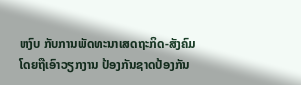ຫງົບ ກັບການພັດທະນາເສດຖະກິດ-ສັງຄົມ ໂດຍຖືເອົາວຽກງານ ປ້ອງກັນຊາດປ້ອງກັນ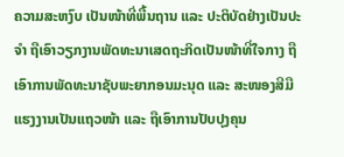ຄວາມສະຫງົບ ເປັນໜ້າທີ່ພື້ນຖານ ແລະ ປະຕິບັດຢ່າງເປັນປະຈຳ ຖືເອົາວຽກງານພັດທະນາເສດຖະກິດເປັນໜ້າທີ່ໃຈກາງ ຖືເອົາການພັດທະນາຊັບພະຍາກອນມະນຸດ ແລະ ສະໜອງສີມືແຮງງານເປັນແຖວໜ້າ ແລະ ຖືເອົາການປັບປຸງຄຸນ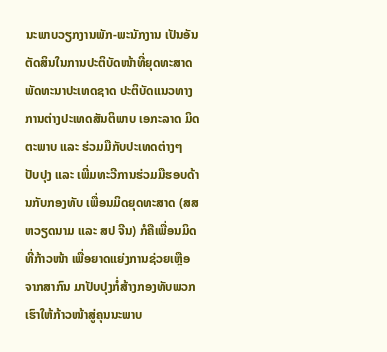ນະພາບວຽກງານພັກ-ພະນັກງານ ເປັນອັນຕັດສິນໃນການປະຕິບັດໜ້າທີ່ຍຸດທະສາດພັດທະນາປະເທດຊາດ ປະຕິບັດແນວທາງການຕ່າງປະເທດສັນຕິພາບ ເອກະລາດ ມິດຕະພາບ ແລະ ຮ່ວມມືກັບປະເທດຕ່າງໆ ປັບປຸງ ແລະ ເພີ່ມທະວີການຮ່ວມມືຮອບດ້ານກັບກອງທັບ ເພື່ອນມິດຍຸດທະສາດ (ສສ ຫວຽດນາມ ແລະ ສປ ຈີນ) ກໍຄືເພື່ອນມິດທີ່ກ້າວໜ້າ ເພື່ອຍາດແຍ່ງການຊ່ວຍເຫຼືອຈາກສາກົນ ມາປັບປຸງກໍ່ສ້າງກອງທັບພວກເຮົາໃຫ້ກ້າວໜ້າສູ່ຄຸນນະພາບ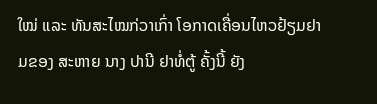ໃໝ່ ແລະ ທັນສະໄໝກ່ວາເກົ່າ ໂອກາດເຄື່ອນໄຫວຢ້ຽມຢາມຂອງ ສະຫາຍ ນາງ ປານີ ຢາທໍ່ຕູ້ ຄັ້ງນີ້ ຍັງ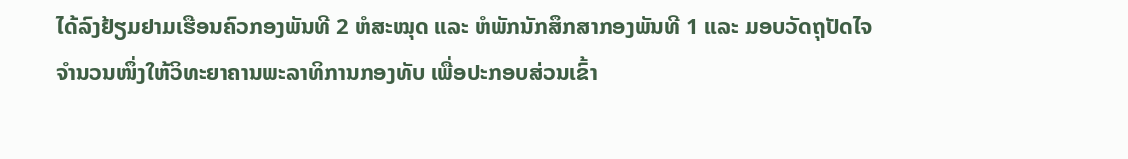ໄດ້ລົງຢ້ຽມຢາມເຮືອນຄົວກອງພັນທີ 2 ຫໍສະໝຸດ ແລະ ຫໍພັກນັກສຶກສາກອງພັນທີ 1 ແລະ ມອບວັດຖຸປັດໄຈຈຳນວນໜຶ່ງໃຫ້ວິທະຍາຄານພະລາທິການກອງທັບ ເພື່ອປະກອບສ່ວນເຂົ້າ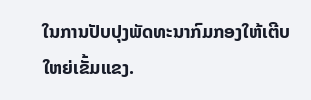ໃນການປັບປຸງພັດທະນາກົມກອງໃຫ້ເຕີບໃຫຍ່ເຂັ້ມແຂງ.